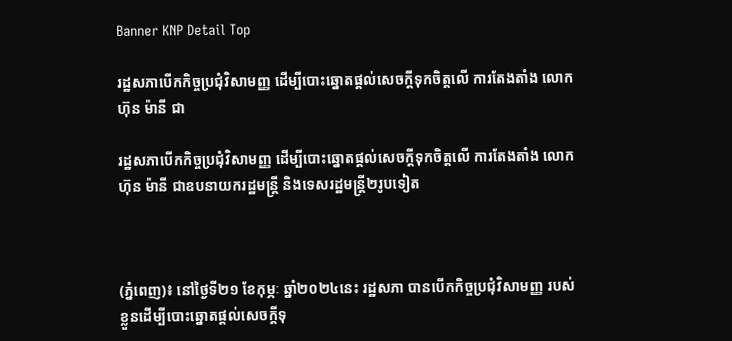Banner KNP Detail Top

រដ្ឋសភាបើកកិច្ចប្រជុំវិសាមញ្ញ ដើម្បីបោះឆ្នោតផ្តល់សេចក្តីទុកចិត្តលើ ការតែងតាំង លោក ហ៊ុន ម៉ានី ជា

រដ្ឋសភាបើកកិច្ចប្រជុំវិសាមញ្ញ ដើម្បីបោះឆ្នោតផ្តល់សេចក្តីទុកចិត្តលើ ការតែងតាំង លោក ហ៊ុន ម៉ានី ជាឧបនាយករដ្ឋមន្រ្តី និងទេសរដ្ឋមន្រ្តី២រូបទៀត



(ភ្នំពេញ)៖ នៅថ្ងៃទី២១ ខែកុម្ភៈ ឆ្នាំ២០២៤នេះ រដ្ឋសភា បានបើកកិច្ចប្រជុំវិសាមញ្ញ របស់ខ្លួនដើម្បីបោះឆ្នោតផ្តល់សេចក្តីទុ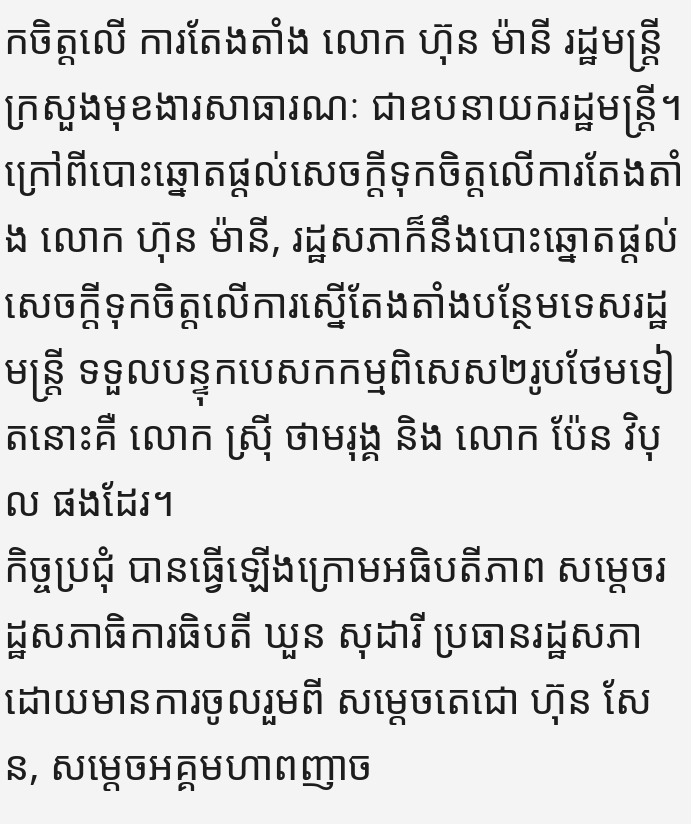កចិត្តលើ ការតែងតាំង លោក ហ៊ុន ម៉ានី រដ្ឋមន្រ្តីក្រសួងមុខងារសាធារណៈ ជាឧបនាយករដ្ឋមន្រ្តី។
ក្រៅពីបោះឆ្នោតផ្តល់សេចក្តីទុកចិត្តលើការតែងតាំង លោក ហ៊ុន ម៉ានី, រដ្ឋសភាក៏នឹងបោះឆ្នោតផ្តល់សេចក្តីទុកចិត្តលើការស្នើតែងតាំងបន្ថែមទេសរដ្ឋមន្រ្តី ទទួលបន្ទុកបេសកកម្មពិសេស២រូបថែមទៀតនោះគឺ លោក ស្រ៊ី ថាមរុង្គ និង លោក ប៉ែន វិបុល ផងដែរ។
កិច្ចប្រជុំ បានធ្វើឡើងក្រោមអធិបតីភាព សម្តេចរដ្ឋសភាធិការធិបតី ឃួន សុដារី ប្រធានរដ្ឋសភា ដោយមានការចូលរួមពី សម្តេចតេជោ ហ៊ុន សែន, សម្តេចអគ្គមហាពញាច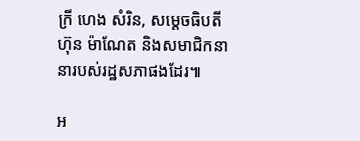ក្រី ហេង សំរិន, សម្តេចធិបតី ហ៊ុន ម៉ាណែត និងសមាជិកនានារបស់រដ្ឋសភាផងដែរ៕

អ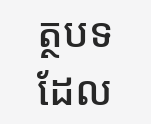ត្ថបទដែល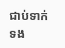ជាប់ទាក់ទង